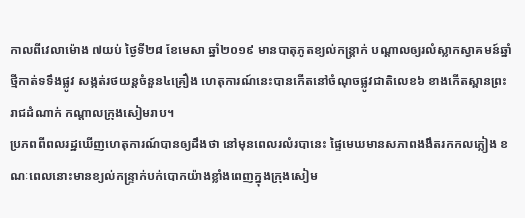កាលពីវេលាម៉ោង ៧យប់ ថ្ងៃទី២៨ ខែមេសា ឆ្នាំ២០១៩ មានបាតុភូតខ្យល់កន្ត្រាក់ បណ្ដាលឲ្យរលំស្លាកស្វាគមន៍ឆ្នាំថ្មីកាត់ទទឹងផ្លូវ សង្កត់រថយន្តចំនួន៤គ្រឿង ហេតុការណ៍នេះបានកើតនៅចំណុចផ្លូវជាតិលេខ៦ ខាងកើតស្ពានព្រះរាជដំណាក់ កណ្តាលក្រុងសៀមរាប។
ប្រភពពីពលរដ្ឋឃើញហេតុការណ៍បានឲ្យដឹងថា នៅមុនពេលរលំរបានេះ ផ្ទៃមេឃមានសភាពងងឹតរកកលភ្លៀង ខណៈពេលនោះមានខ្យល់កន្ទ្រាក់បក់បោកយ៉ាងខ្លាំងពេញក្នុងក្រុងសៀម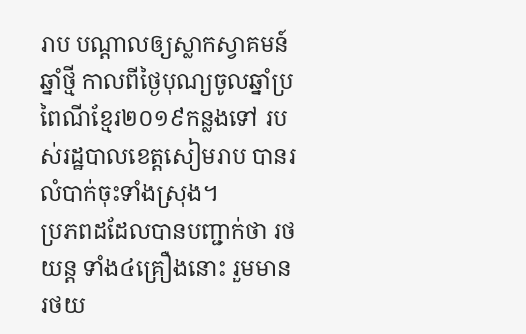រាប បណ្ដាលឲ្យស្លាកស្វាគមន៍ឆ្នាំថ្មី កាលពីថ្ងៃបុណ្យចូលឆ្នាំប្រពៃណីខ្មែរ២០១៩កន្លងទៅ របស់រដ្ឋបាលខេត្តសៀមរាប បានរលំបាក់ចុះទាំងស្រុង។
ប្រភពដដែលបានបញ្ជាក់ថា រថយន្ត ទាំង៤គ្រឿងនោះ រួមមាន រថយ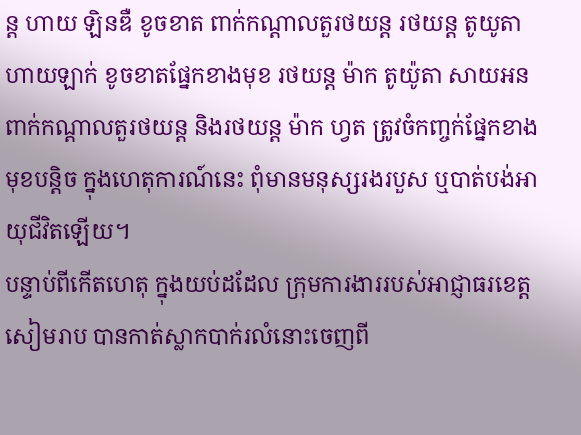ន្ត ហាយ ឡិនឌឺ ខូចខាត ពាក់កណ្តាលតួរថយន្ត រថយន្ត តូយូតា ហាយឡាក់ ខូចខាតផ្នែកខាងមុខ រថយន្ត ម៉ាក តូយ៉ូតា សាយអន ពាក់កណ្តាលតួរថយន្ត និងរថយន្ត ម៉ាក ហ្វត ត្រូវចំកញ្ចក់ផ្នែកខាងមុខបន្តិច ក្នុងហេតុការណ៍នេះ ពុំមានមនុស្សរងរបួស ឬបាត់បង់អាយុជីវិតឡើយ។
បន្ទាប់ពីកើតហេតុ ក្នុងយប់ដដែល ក្រុមការងាររបស់អាជ្ញាធរខេត្តសៀមរាប បានកាត់ស្លាកបាក់រលំនោះចេញពី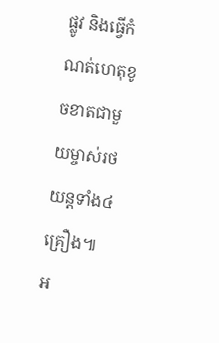ផ្លូវ និងធ្វើកំណត់ហេតុខូចខាតជាមួយម្ចាស់រថយន្តទាំង៤គ្រឿង៕
អ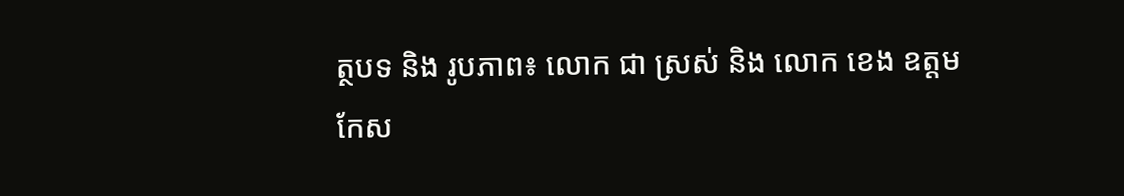ត្ថបទ និង រូបភាព៖ លោក ជា ស្រស់ និង លោក ខេង ឧត្តម
កែស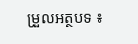ម្រួលអត្ថបទ ៖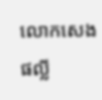លោកសេង ផល្លី